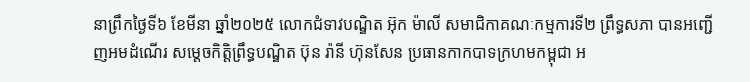នាព្រឹកថ្ងៃទី៦ ខែមីនា ឆ្នាំ២០២៥ លោកជំទាវបណ្ឌិត អ៊ុក ម៉ាលី សមាជិកាគណៈកម្មការទី២ ព្រឹទ្ធសភា បានអញ្ជើញអមដំណើរ សម្តេចកិត្តិព្រឹទ្ធបណ្ឌិត ប៊ុន រ៉ានី ហ៊ុនសែន ប្រធានកាកបាទក្រហមកម្ពុជា អ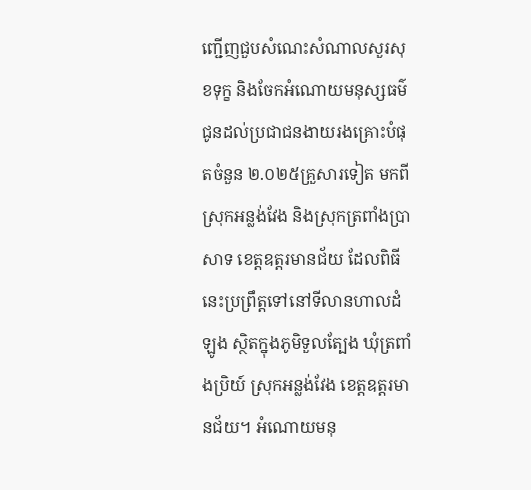ញ្ជើញជួបសំណេះសំណាលសួរសុខទុក្ខ និងចែកអំណោយមនុស្សធម៌ជូនដល់ប្រជាជនងាយរងគ្រោះបំផុតចំនួន ២.០២៥គ្រួសារទៀត មកពីស្រុកអន្លង់វែង និងស្រុកត្រពាំងប្រាសាទ ខេត្តឧត្តរមានជ័យ ដែលពិធីនេះប្រព្រឹត្តទៅនៅទីលានហាលដំឡូង ស្ថិតក្នុងភូមិទួលត្បែង ឃុំត្រពាំងប្រិយ៍ ស្រុកអន្លង់វែង ខេត្តឧត្តរមានជ័យ។ អំណោយមនុ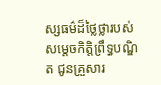ស្សធម៌ដ៏ថ្លៃថ្លារបស់ សម្តេចកិត្តិព្រឹទ្ធបណ្ឌិត ជូនគ្រួសារ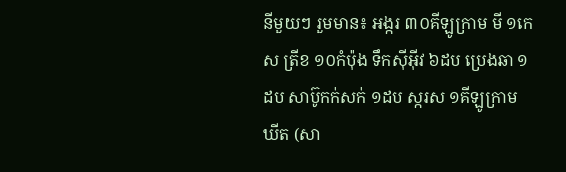នីមួយៗ រួមមាន៖ អង្ករ ៣០គីឡូក្រាម មី ១កេស ត្រីខ ១០កំប៉ុង ទឹកស៊ីអ៊ីវ ៦ដប ប្រេងឆា ១ដប សាប៊ូកក់សក់ ១ដប ស្ករស ១គីឡូក្រាម ឃីត (សា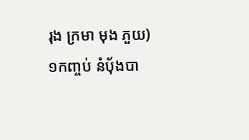រុង ក្រមា មុង ភួយ) ១កញ្ចប់ នំប៉័ងបា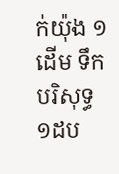ក់យ៉ុង ១ដើម ទឹកបរិសុទ្ធ ១ដប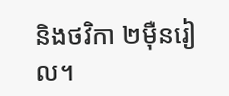និងថវិកា ២ម៉ឺនរៀល។